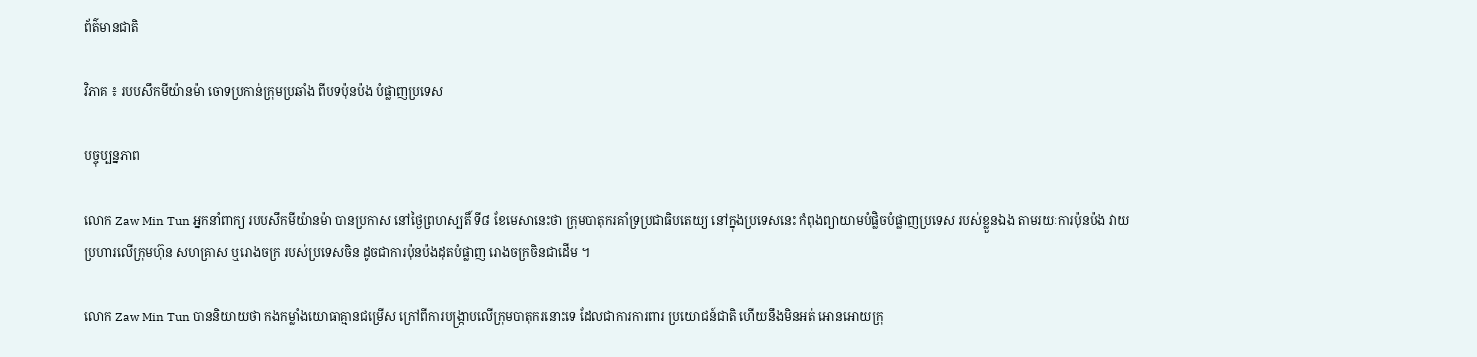ព័ត៌មានជាតិ

វិភាគ ៖ របបសឹកមីយ៉ានម៉ា ចោទប្រកាន់ក្រុមប្រឆាំង ពីបទប៉ុនប៉ង បំផ្លាញប្រទេស

បច្ចុប្បន្នភាព

លោក Zaw Min Tun អ្នកនាំពាក្យ របបសឹកមីយ៉ានម៉ា បានប្រកាស នៅថ្ងៃព្រហស្បតិ៍ ទី៨ ខែមេសានេះថា ក្រុមបាតុករគាំទ្រប្រជាធិបតេយ្យ នៅក្នុងប្រទេសនេះ កំពុងព្យាយាមបំផ្លិចបំផ្លាញប្រទេស របស់ខ្លួនឯង តាមរយៈការប៉ុនប៉ង វាយប្រហារលើក្រុមហ៊ុន សហគ្រាស ឬរោងចក្រ របស់ប្រទេសចិន ដូចជាការប៉ុនប៉ងដុតបំផ្លាញ រោងចក្រចិនជាដើម ។

លោក Zaw Min Tun បាននិយាយថា កងកម្លាំងយោធាគ្មានជម្រើស ក្រៅពីការបង្ក្រាបលើក្រុមបាតុករនោះទេ ដែលជាការការពារ ប្រយោជន៍ជាតិ ហើយនឹងមិនអត់ អោនអោយក្រុ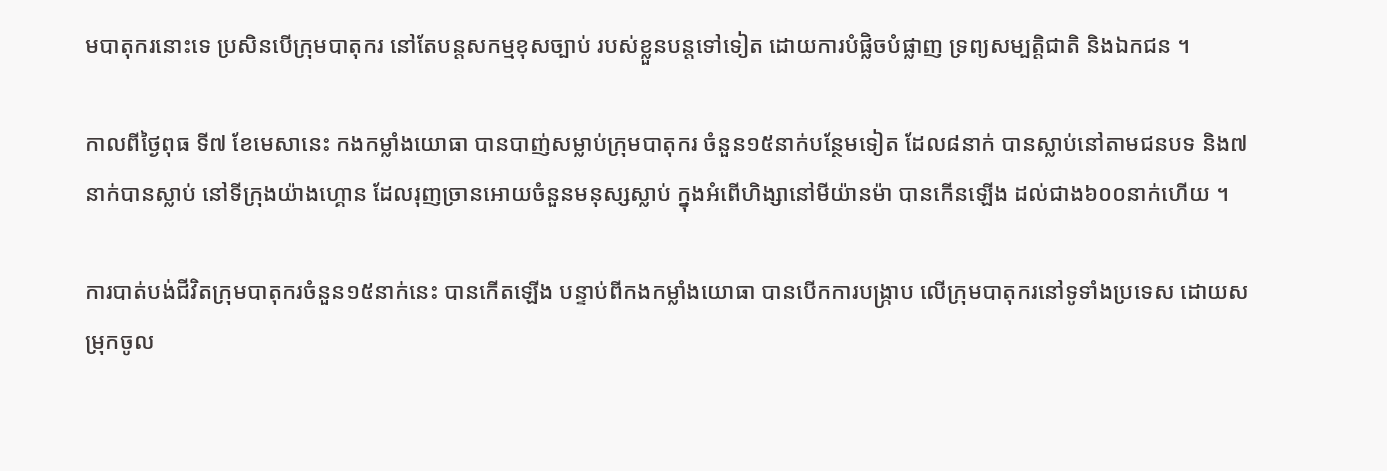មបាតុករនោះទេ ប្រសិនបើក្រុមបាតុករ នៅតែបន្តសកម្មខុសច្បាប់ របស់ខ្លួនបន្តទៅទៀត ដោយការបំផ្លិចបំផ្លាញ ទ្រព្យសម្បត្តិជាតិ និងឯកជន ។

កាលពីថ្ងៃពុធ ទី៧ ខែមេសានេះ កងកម្លាំងយោធា បានបាញ់សម្លាប់ក្រុមបាតុករ ចំនួន១៥នាក់បន្ថែមទៀត ដែល៨នាក់ បានស្លាប់នៅតាមជនបទ និង៧នាក់បានស្លាប់ នៅទីក្រុងយ៉ាងហ្គោន ដែលរុញច្រានអោយចំនួនមនុស្សស្លាប់ ក្នុងអំពើហិង្សានៅមីយ៉ានម៉ា បានកើនឡើង ដល់ជាង៦០០នាក់ហើយ ។

ការបាត់បង់ជីវិតក្រុមបាតុករចំនួន១៥នាក់នេះ បានកើតឡើង បន្ទាប់ពីកងកម្លាំងយោធា បានបើកការបង្ក្រាប លើក្រុមបាតុករនៅទូទាំងប្រទេស ដោយសម្រុកចូល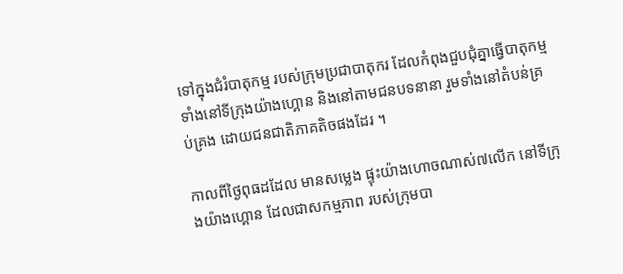ទៅក្នុងជំរំបាតុកម្ម របស់ក្រុមប្រជាបាតុករ ដែលកំពុងជួបជុំគ្នាធ្វើបាតុកម្ម ទាំងនៅទីក្រុងយ៉ាងហ្គោន និងនៅតាមជនបទនានា រួមទាំងនៅតំបន់គ្រប់គ្រង ដោយជនជាតិភាគតិចផងដែរ ។

កាលពីថ្ងៃពុធដដែល មានសម្លេង ផ្ទុះយ៉ាងហោចណាស់៧លើក នៅទីក្រុងយ៉ាងហ្គោន ដែលជាសកម្មភាព របស់ក្រុមបា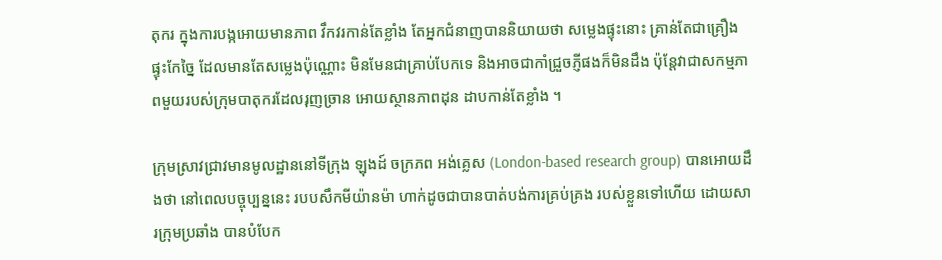តុករ ក្នុងការបង្កអោយមានភាព វឹកវរកាន់តែខ្លាំង តែអ្នកជំនាញបាននិយាយថា សម្លេងផ្ទុះនោះ គ្រាន់តែជាគ្រឿង ផ្ទុះកែច្នៃ ដែលមានតែសម្លេងប៉ុណ្ណោះ មិនមែនជាគ្រាប់បែកទេ និងអាចជាកាំជ្រួចភ្ញីផងក៏មិនដឹង ប៉ុន្តែវាជាសកម្មភាពមួយរបស់ក្រុមបាតុករដែលរុញច្រាន អោយស្ថានភាពដុន ដាបកាន់តែខ្លាំង ។

ក្រុមស្រាវជ្រាវមានមូលដ្ឋាននៅទីក្រុង ឡុងដ៍ ចក្រភព អង់គ្លេស (London-based research group) បានអោយដឹងថា នៅពេលបច្ចុប្បន្ននេះ របបសឹកមីយ៉ានម៉ា ហាក់ដូចជាបានបាត់បង់ការគ្រប់គ្រង របស់ខ្លួនទៅហើយ ដោយសារក្រុមប្រឆាំង បានបំបែក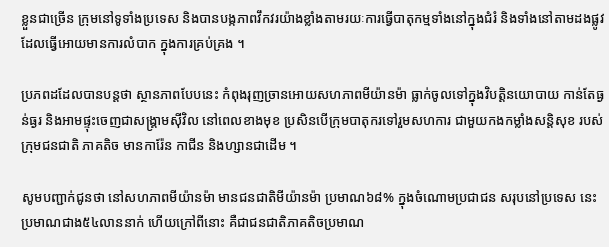ខ្លួនជាច្រើន ក្រុមនៅទូទាំងប្រទេស និងបានបង្កភាពវឹកវរយ៉ាងខ្លាំងតាមរយៈការធ្វើបាតុកម្មទាំងនៅក្នុងជំរំ និងទាំងនៅតាមដងផ្លូវ ដែលធ្វើអោយមានការលំបាក ក្នុងការគ្រប់គ្រង ។

ប្រភពដដែលបានបន្តថា ស្ថានភាពបែបនេះ កំពុងរុញច្រានអោយសហភាពមីយ៉ានម៉ា ធ្លាក់ចូលទៅក្នុងវិបត្តិនយោបាយ កាន់តែធ្ងន់ធ្ងរ និងអាមផ្ទុះចេញជាសង្គ្រាមស៊ីវិល នៅពេលខាងមុខ ប្រសិនបើក្រុមបាតុករទៅរួមសហការ ជាមួយកងកម្លាំងសន្តិសុខ របស់ក្រុមជនជាតិ ភាគតិច មានការ៉ែន កាជីន និងហ្សានជាដើម ។

សូមបញ្ជាក់ជូនថា នៅសហភាពមីយ៉ានម៉ា មានជនជាតិមីយ៉ានម៉ា ប្រមាណ៦៨% ក្នុងចំណោមប្រជាជន សរុបនៅប្រទេស នេះប្រមាណជាង៥៤លាននាក់ ហើយក្រៅពីនោះ គឺជាជនជាតិភាគតិចប្រមាណ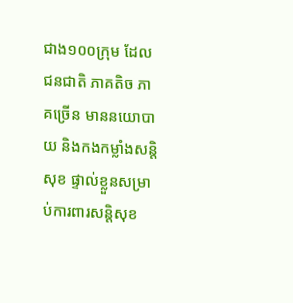ជាង១០០ក្រុម ដែលជនជាតិ ភាគតិច ភាគច្រើន មាននយោបាយ និងកងកម្លាំងសន្តិសុខ ផ្ទាល់ខ្លួនសម្រាប់ការពារសន្តិសុខ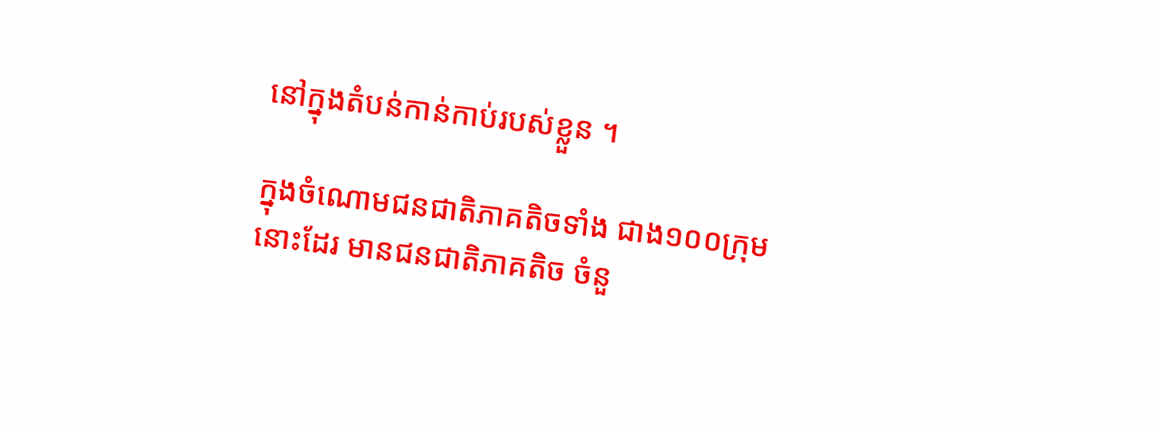នៅក្នុងតំបន់កាន់កាប់របស់ខ្លួន ។

ក្នុងចំណោមជនជាតិភាគតិចទាំង ជាង១០០ក្រុមនោះដែរ មានជនជាតិភាគតិច ចំនួ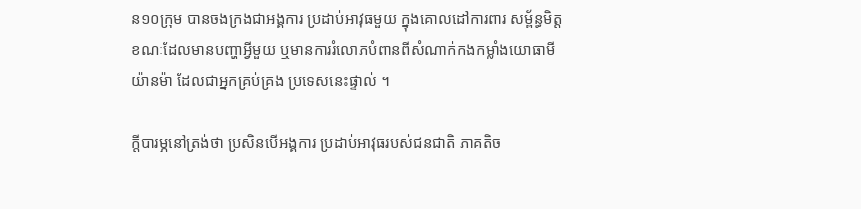ន១០ក្រុម បានចងក្រងជាអង្គការ ប្រដាប់អាវុធមួយ ក្នុងគោលដៅការពារ សម្ព័ន្ធមិត្ត ខណៈដែលមានបញ្ហាអ្វីមួយ ឬមានការរំលោភបំពានពីសំណាក់កងកម្លាំងយោធាមីយ៉ានម៉ា ដែលជាអ្នកគ្រប់គ្រង ប្រទេសនេះផ្ទាល់ ។

ក្តីបារម្ភនៅត្រង់ថា ប្រសិនបើអង្គការ ប្រដាប់អាវុធរបស់ជនជាតិ ភាគតិច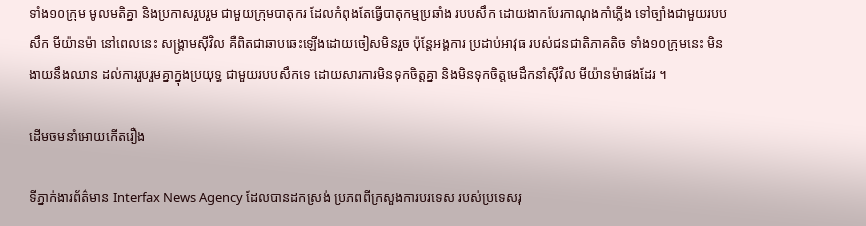ទាំង១០ក្រុម មូលមតិគ្នា និងប្រកាសរួបរួម ជាមួយក្រុមបាតុករ ដែលកំពុងតែធ្វើបាតុកម្មប្រឆាំង របបសឹក ដោយងាកបែរកាណុងកាំភ្លើង ទៅច្បាំងជាមួយរបបសឹក មីយ៉ានម៉ា នៅពេលនេះ សង្គ្រាមស៊ីវិល គឺពិតជាឆាបឆេះឡើងដោយចៀសមិនរួច ប៉ុន្តែអង្គការ ប្រដាប់អាវុធ របស់ជនជាតិភាគតិច ទាំង១០ក្រុមនេះ មិនងាយនឹងឈាន ដល់ការរួបរួមគ្នាក្នុងប្រយុទ្ធ ជាមួយរបបសឹកទេ ដោយសារការមិនទុកចិត្តគ្នា និងមិនទុកចិត្តមេដឹកនាំស៊ីវិល មីយ៉ានម៉ាផងដែរ ។

ដើមចមនាំអោយកើតរឿង

ទីភ្នាក់ងារព័ត៌មាន Interfax News Agency ដែលបានដកស្រង់ ប្រភពពីក្រសួងការបរទេស របស់ប្រទេសរុ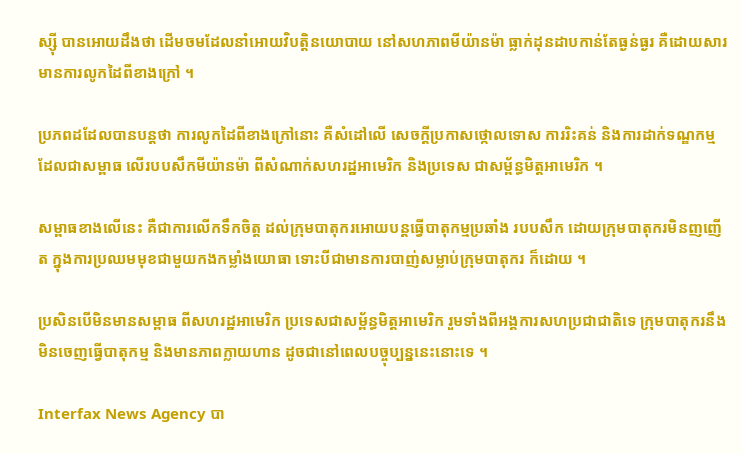ស្ស៊ី បានអោយដឹងថា ដើមចមដែលនាំអោយវិបត្តិនយោបាយ នៅសហភាពមីយ៉ានម៉ា ធ្លាក់ដុនដាបកាន់តែធ្ងន់ធ្ងរ គឺដោយសារមានការលូកដៃពីខាងក្រៅ ។

ប្រភពដដែលបានបន្តថា ការលូកដៃពីខាងក្រៅនោះ គឺសំដៅលើ សេចក្តីប្រកាសថ្កោលទោស ការរិះគន់ និងការដាក់ទណ្ឌកម្ម ដែលជាសម្ពាធ លើរបបសឹកមីយ៉ានម៉ា ពីសំណាក់សហរដ្ឋអាមេរិក និងប្រទេស ជាសម្ព័ន្ធមិត្តអាមេរិក ។

សម្ពាធខាងលើនេះ គឺជាការលើកទឹកចិត្ត ដល់ក្រុមបាតុករអោយបន្តធ្វើបាតុកម្មប្រឆាំង របបសឹក ដោយក្រុមបាតុករមិនញញើត ក្នុងការប្រឈមមុខជាមួយកងកម្លាំងយោធា ទោះបីជាមានការបាញ់សម្លាប់ក្រុមបាតុករ ក៏ដោយ ។

ប្រសិនបើមិនមានសម្ពាធ ពីសហរដ្ឋអាមេរិក ប្រទេសជាសម្ព័ន្ធមិត្តអាមេរិក រួមទាំងពីអង្គការសហប្រជាជាតិទេ ក្រុមបាតុករនឹងមិនចេញធ្វើបាតុកម្ម និងមានភាពក្លាយហាន ដូចជានៅពេលបច្ចុប្បន្ននេះនោះទេ ។

Interfax News Agency បា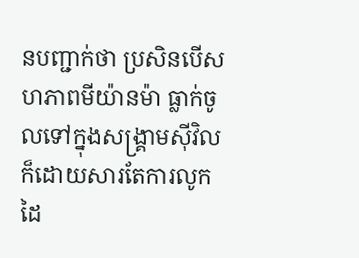នបញ្ជាក់ថា ប្រសិនបើសហភាពមីយ៉ានម៉ា ធ្លាក់ចូលទៅក្នុងសង្គ្រាមស៊ីវិល ក៏ដោយសារតែការលូកដៃ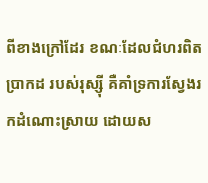ពីខាងក្រៅដែរ ខណៈដែលជំហរពិតប្រាកដ របស់រុស្ស៊ី គឺគាំទ្រការស្វែងរកដំណោះស្រាយ ដោយស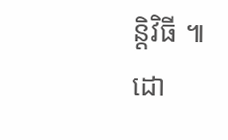ន្តិវិធី ៕
ដោ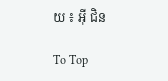យ ៖ អ៊ី ជិន

To Top